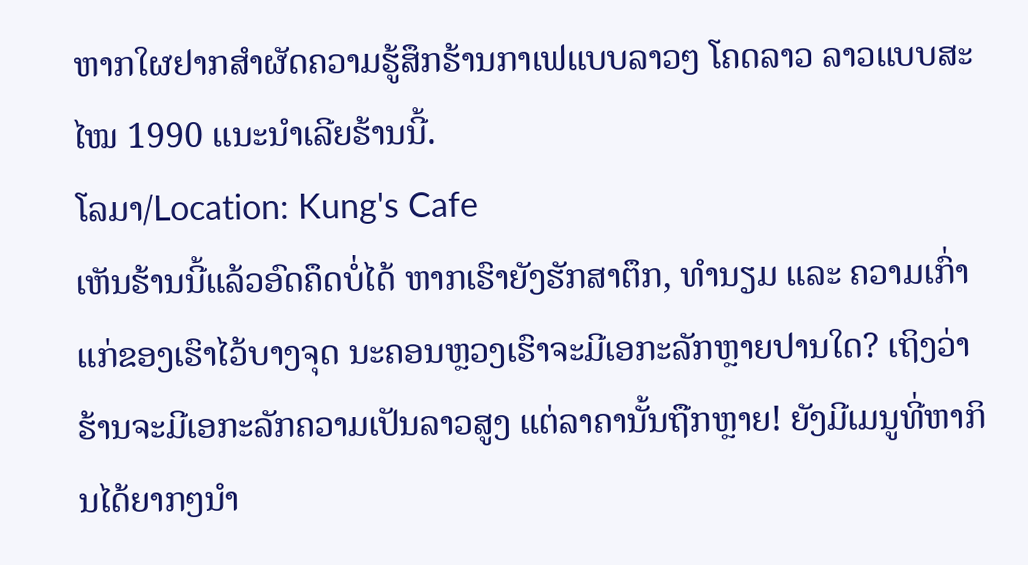ຫາກໃຜຢາກສຳຜັດຄວາມຮູ້ສຶກຮ້ານກາເຟແບບລາວໆ ໂຄດລາວ ລາວແບບສະໄໝ 1990 ແນະນຳເລີຍຮ້ານນີ້.
ໂລມາ/Location: Kung's Cafe
ເຫັນຮ້ານນີ້ແລ້ວອົດຄຶດບໍ່ໄດ້ ຫາກເຮົາຍັງຮັກສາຕຶກ, ທຳນຽມ ແລະ ຄວາມເກົ່າແກ່ຂອງເຮົາໄວ້ບາງຈຸດ ນະຄອນຫຼວງເຮົາຈະມີເອກະລັກຫຼາຍປານໃດ? ເຖິງວ່າຮ້ານຈະມີເອກະລັກຄວາມເປັນລາວສູງ ແຕ່ລາຄານັ້ນຖືກຫຼາຍ! ຍັງມີເມນູທີ່ຫາກິນໄດ້ຍາກໆນຳ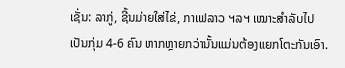ເຊັ່ນ: ລາກູ່, ຊີ້ນມ່າຍໃສ່ໄຂ່, ກາເຟລາວ ຯລຯ ເໝາະສຳລັບໄປເປັນກຸ່ມ 4-6 ຄົນ ຫາກຫຼາຍກວ່ານັ້ນແມ່ນຕ້ອງແຍກໂຕະກັນເອົາ.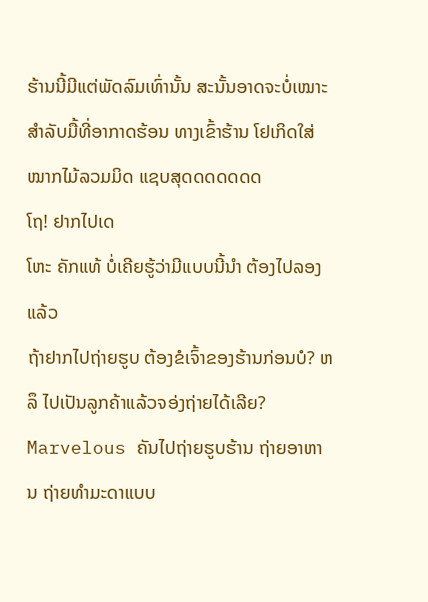ຮ້ານນີ້ມີແຕ່ພັດລົມເທົ່ານັ້ນ ສະນັ້ນອາດຈະບໍ່ເໝາະສຳລັບມື້ທີ່ອາກາດຮ້ອນ ທາງເຂົ້າຮ້ານ ໂຢເກິດໃສ່ໝາກໄມ້ລວມມິດ ແຊບສຸດດດດດດດ
ໂຖ! ຢາກໄປເດ
ໂຫະ ຄັກແທ້ ບໍ່ເຄີຍຮູ້ວ່າມີແບບນີ້ນຳ ຕ້ອງໄປລອງແລ້ວ
ຖ້າຢາກໄປຖ່າຍຮູບ ຕ້ອງຂໍເຈົ້າຂອງຮ້ານກ່ອນບໍ? ຫລຶ ໄປເປັນລູກຄ້າແລ້ວຈອ່ງຖ່າຍໄດ້ເລີຍ?
Marvelous ຄັນໄປຖ່າຍຮູບຮ້ານ ຖ່າຍອາຫານ ຖ່າຍທຳມະດາແບບ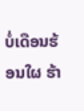ບໍ່ເດືອນຮ້ອນໃຜ ຮ້າ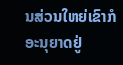ນສ່ວນໃຫຍ່ເຂົາກໍອະນຸຍາດຢູ່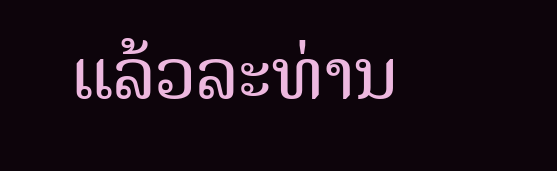ແລ້ວລະທ່ານ